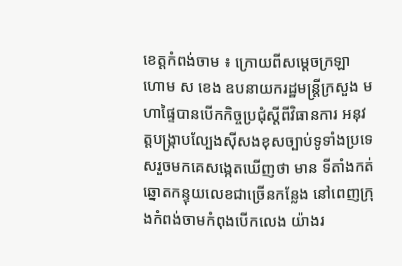ខេត្តកំពង់ចាម ៖ ក្រោយពីសម្ដេចក្រឡា ហោម ស ខេង ឧបនាយករដ្ឋមន្ត្រីក្រសួង មហាផ្ទៃបានបើកកិច្ចប្រជុំស្ដីពីវិធានការ អនុវត្តបង្ក្រាបល្បែងស៊ីសងខុសច្បាប់ទូទាំងប្រទេសរួចមកគេសង្កេតឃើញថា មាន ទីតាំងកត់ឆ្នោតកន្ទុយលេខជាច្រើនកន្លែង នៅពេញក្រុងកំពង់ចាមកំពុងបើកលេង យ៉ាងរ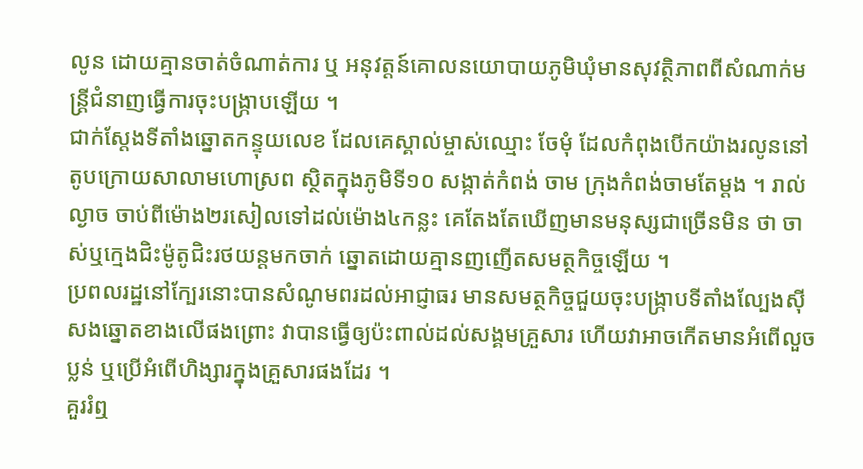លូន ដោយគ្មានចាត់ចំណាត់ការ ឬ អនុវត្តន៍គោលនយោបាយភូមិឃុំមានសុវត្ថិភាពពីសំណាក់មន្ត្រីជំនាញធ្វើការចុះបង្ក្រាបឡើយ ។
ជាក់ស្តែងទីតាំងឆ្នោតកន្ទុយលេខ ដែលគេស្គាល់ម្ចាស់ឈ្មោះ ចែមុំ ដែលកំពុងបើកយ៉ាងរលូននៅតូបក្រោយសាលាមហោស្រព ស្ថិតក្នុងភូមិទី១០ សង្កាត់កំពង់ ចាម ក្រុងកំពង់ចាមតែម្តង ។ រាល់ល្ងាច ចាប់ពីម៉ោង២រសៀលទៅដល់ម៉ោង៤កន្លះ គេតែងតែឃើញមានមនុស្សជាច្រើនមិន ថា ចាស់ឬក្មេងជិះម៉ូតូជិះរថយន្តមកចាក់ ឆ្នោតដោយគ្មានញញើតសមត្ថកិច្ចឡើយ ។
ប្រពលរដ្ឋនៅក្បែរនោះបានសំណូមពរដល់អាជ្ញាធរ មានសមត្ថកិច្ចជួយចុះបង្ក្រាបទីតាំងល្បែងស៊ីសងឆ្នោតខាងលើផងព្រោះ វាបានធ្វើឲ្យប៉ះពាល់ដល់សង្គមគ្រួសារ ហើយវាអាចកើតមានអំពើលួច ប្លន់ ឬប្រើអំពើហិង្សារក្នុងគ្រួសារផងដែរ ។
គួររំឮ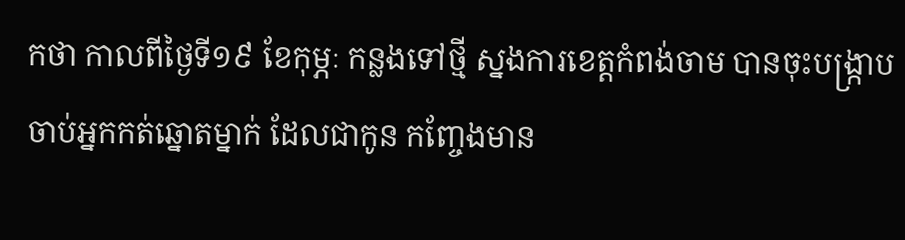កថា កាលពីថ្ងៃទី១៩ ខែកុម្ភៈ កន្លងទៅថ្មី ស្នងការខេត្តកំពង់ចាម បានចុះបង្ក្រាបចាប់អ្នកកត់ឆ្នោតម្នាក់ ដែលជាកូន កញ្ចែងមាន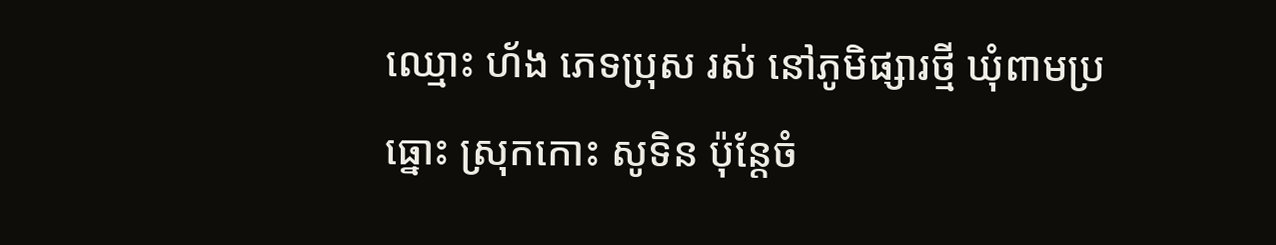ឈ្មោះ ហ័ង ភេទប្រុស រស់ នៅភូមិផ្សារថ្មី ឃុំពាមប្រធ្នោះ ស្រុកកោះ សូទិន ប៉ុន្តែចំ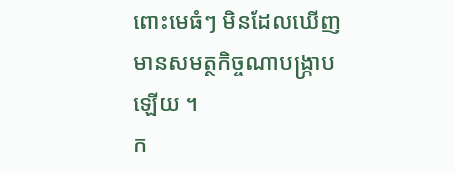ពោះមេធំៗ មិនដែលឃើញមានសមត្ថកិច្ចណាបង្ក្រាបឡើយ ។
ក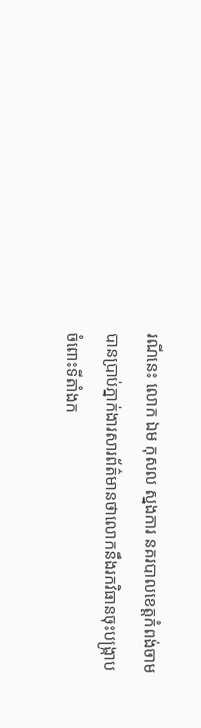រណីនេះ លោក ឯម កុសល ស្នងការ នគរបាលខេត្តកំពង់ចាម បានប្រាប់ភ្នាក់ងារសារព័ត៌មានថាលោកនឹងរកវិធានចុះបង្ក្រាប ចំពោះទីតាំងក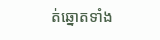ត់ឆ្នោតទាំង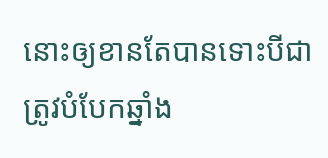នោះឲ្យខានតែបានទោះបីជាត្រូវបំបែកឆ្នាំង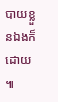បាយខ្លួនឯងក៏ដោយ ៕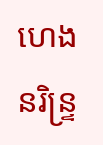ហេង នរិន្ទ្រ